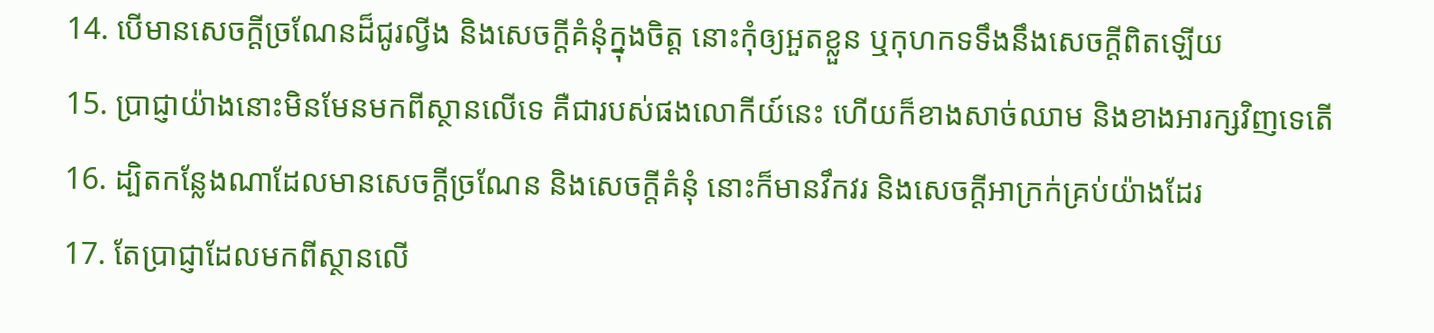14. បើមានសេចក្ដីច្រណែនដ៏ជូរល្វីង និងសេចក្ដីគំនុំក្នុងចិត្ត នោះកុំឲ្យអួតខ្លួន ឬកុហកទទឹងនឹងសេចក្ដីពិតឡើយ
15. ប្រាជ្ញាយ៉ាងនោះមិនមែនមកពីស្ថានលើទេ គឺជារបស់ផងលោកីយ៍នេះ ហើយក៏ខាងសាច់ឈាម និងខាងអារក្សវិញទេតើ
16. ដ្បិតកន្លែងណាដែលមានសេចក្ដីច្រណែន និងសេចក្ដីគំនុំ នោះក៏មានវឹកវរ និងសេចក្ដីអាក្រក់គ្រប់យ៉ាងដែរ
17. តែប្រាជ្ញាដែលមកពីស្ថានលើ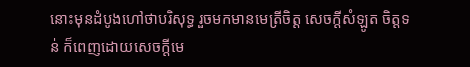នោះមុនដំបូងហៅថាបរិសុទ្ធ រួចមកមានមេត្រីចិត្ត សេចក្ដីសំឡូត ចិត្តទន់ ក៏ពេញដោយសេចក្ដីមេ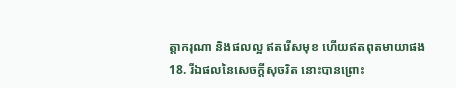ត្តាករុណា និងផលល្អ ឥតរើសមុខ ហើយឥតពុតមាយាផង
18. រីឯផលនៃសេចក្ដីសុចរិត នោះបានព្រោះ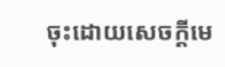ចុះដោយសេចក្ដីមេ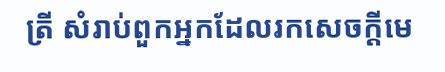ត្រី សំរាប់ពួកអ្នកដែលរកសេចក្ដីមេ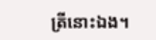ត្រីនោះឯង។